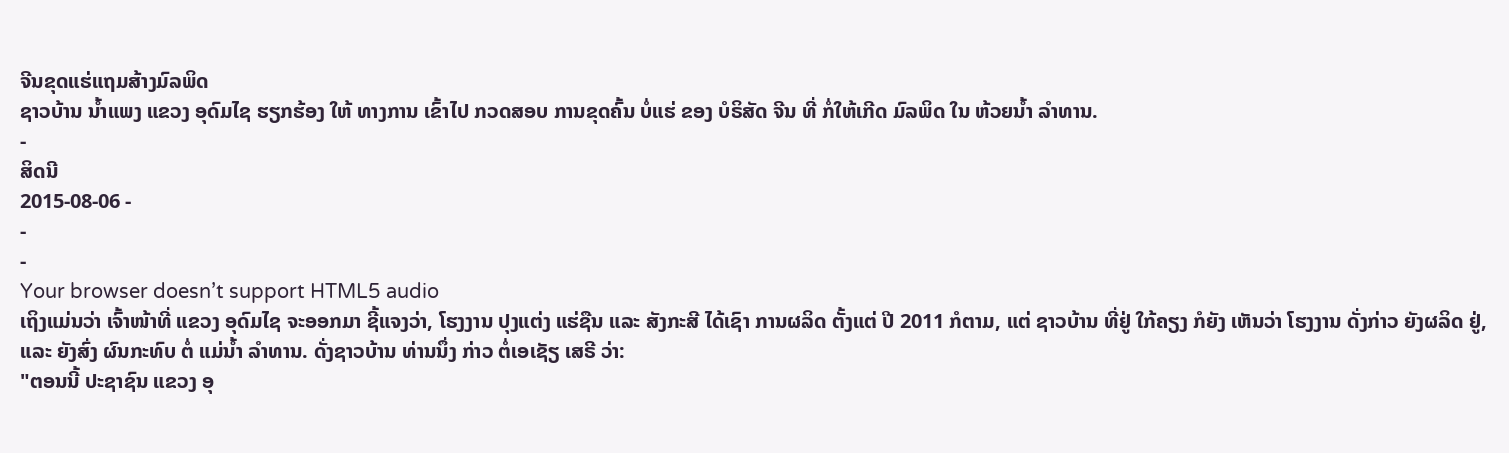ຈີນຂຸດແຮ່ແຖມສ້າງມົລພິດ
ຊາວບ້ານ ນໍ້າແພງ ແຂວງ ອຸດົມໄຊ ຮຽກຮ້ອງ ໃຫ້ ທາງການ ເຂົ້າໄປ ກວດສອບ ການຂຸດຄົ້ນ ບໍ່ແຮ່ ຂອງ ບໍຣິສັດ ຈີນ ທີ່ ກໍ່ໃຫ້ເກີດ ມົລພິດ ໃນ ຫ້ວຍນໍ້າ ລໍາທານ.
-
ສິດນີ
2015-08-06 -
-
-
Your browser doesn’t support HTML5 audio
ເຖິງແມ່ນວ່າ ເຈົ້າໜ້າທີ່ ແຂວງ ອຸດົມໄຊ ຈະອອກມາ ຊີ້ແຈງວ່າ, ໂຮງງານ ປຸງແຕ່ງ ແຮ່ຊືນ ແລະ ສັງກະສີ ໄດ້ເຊົາ ການຜລິດ ຕັ້ງແຕ່ ປີ 2011 ກໍຕາມ, ແຕ່ ຊາວບ້ານ ທີ່ຢູ່ ໃກ້ຄຽງ ກໍຍັງ ເຫັນວ່າ ໂຮງງານ ດັ່ງກ່າວ ຍັງຜລິດ ຢູ່, ແລະ ຍັງສົ່ງ ຜົນກະທົບ ຕໍ່ ແມ່ນໍ້າ ລຳທານ. ດັ່ງຊາວບ້ານ ທ່ານນຶ່ງ ກ່າວ ຕໍ່ເອເຊັຽ ເສຣີ ວ່າ:
"ຕອນນີ້ ປະຊາຊົນ ແຂວງ ອຸ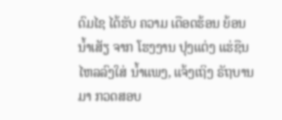ດົມໄຊ ໄດ້ຮັບ ຄວາມ ເດືອດຮ້ອນ ຍ້ອນ ນໍ້າເສັຽ ຈາກ ໂຮງງານ ປຸງແຕ່ງ ແຮ່ຊືນ ໄຫລລົງໃສ່ ນໍ້າແພງ, ແຈ້ງເຖິງ ຣັຖບານ ມາ ກວດສອບ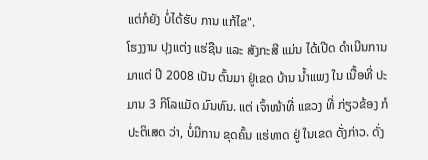ແຕ່ກໍຍັງ ບໍ່ໄດ້ຮັບ ການ ແກ້ໄຂ".
ໂຮງງານ ປຸງແຕ່ງ ແຮ່ຊືນ ແລະ ສັງກະສີ ແມ່ນ ໄດ້ເປີດ ດໍາເນີນການ ມາແຕ່ ປີ 2008 ເປັນ ຕົ້ນມາ ຢູ່ເຂດ ບ້ານ ນໍ້າແພງ ໃນ ເນື້ອທີ່ ປະມານ 3 ກິໂລແມັດ ມົນທົນ. ແຕ່ ເຈົ້າໜ້າທີ່ ແຂວງ ທີ່ ກ່ຽວຂ້ອງ ກໍ ປະຕິເສດ ວ່າ, ບໍ່ມີການ ຂຸດຄົ້ນ ແຮ່ທາດ ຢູ່ ໃນເຂດ ດັ່ງກ່າວ. ດັ່ງ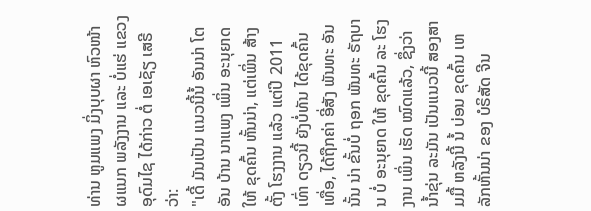ທ່ານ ຫູມແພງ ມິ່ງບຸບຜາ ຫົວໜ້າ ຜແນກ ພລັງງານ ແລະ ບໍ່ແຮ່ ແຂວງ ອຸດົມໄຊ ໄດ້ກ່າວ ຕໍ່ ເອເຊັຽ ເສຣີ ວ່າ:
"ເດີ້ ມັນເປັນ ແນວນີ້ນໍ້ ອັນນ່າ ໂຕອັນ ບ້ານ ນາແພງ ເພິ່ນ ອະນຸຍາດ ໃຫ້ ຂຸດຄົ້ນ ຫັ້ນນ່າ, ແຕ່ເພິ່ນ ສ້າງຕັ້ງ ໂຮງງານ ແລ້ວ ແຕ່ປີ 2011 ເທົ່າ ດຽວນີ້ ຍັງບໍ່ທັນ ໄດ້ຂຸດຄົ້ນ ເທື່ອ, ໄດ້ຖືກຄ່າ ອີ່ສັງ ພັນທະ ອັນນັ້ນ ນ່າ ຂັ້ນບໍ່ ຖອກ ພັນທະ ຣັຖບານ ບໍ່ ອະນຸຍາດ ໃຫ້ ຂຸດຄົ້ນ ລະ ໂຮງງານ ເພິ່ນ ເຮັດ ໝົດແລ້ວ, ຊຶ່ງວ່າ ນໍ້າຂຸ່ນ ລະມັນ ເປັນແນວນີ້ ສອງສາມມື້ ຫລັງນີ້ ນໍ້ ບ່ອນ ຂຸດຄົ້ນ ເຫລັກຫັ້ນນ່າ ຂອງ ບໍຣິສັດ ຈີນ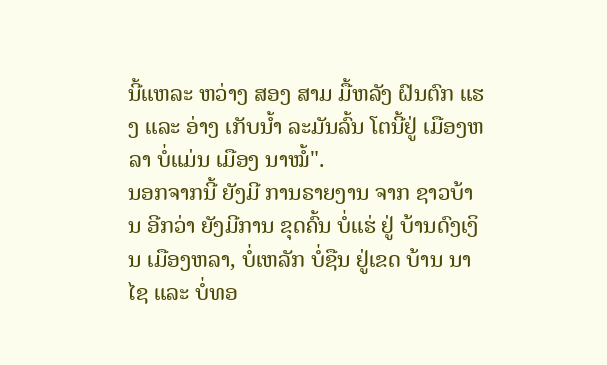ນີ້ແຫລະ ຫວ່າງ ສອງ ສາມ ມື້ຫລັງ ຝົນຕົກ ແຮງ ແລະ ອ່າງ ເກັບນໍ້າ ລະມັນລົ້ນ ໂຕນີ້ຢູ່ ເມືອງຫລາ ບໍ່ແມ່ນ ເມືອງ ນາໝໍ້".
ນອກຈາກນີ້ ຍັງມີ ການຣາຍງານ ຈາກ ຊາວບ້ານ ອີກວ່າ ຍັງມີການ ຂຸດຄົ້ນ ບໍ່ແຮ່ ຢູ່ ບ້ານດົງເງິນ ເມືອງຫລາ, ບໍ່ເຫລັກ ບໍ່ຊືນ ຢູ່ເຂດ ບ້ານ ນາໄຊ ແລະ ບໍ່ທອ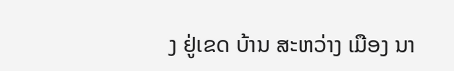ງ ຢູ່ເຂດ ບ້ານ ສະຫວ່າງ ເມືອງ ນາ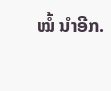ໝໍ້ ນຳອີກ.